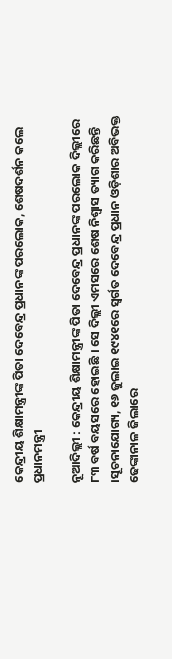କେନ୍ଦ୍ରୀୟ ଶିକ୍ଷାମନ୍ତ୍ରୀଙ୍କ ପିତା ଦେବେନ୍ଦ୍ର ପ୍ରଧାନଙ୍କ ପରଲୋକ, ଶେଷଦର୍ଶନ କଲେ ପ୍ରଧାନମନ୍ତ୍ରୀ

ନୂଆଦିଲ୍ଲୀ : କେନ୍ଦ୍ରୀୟ ଶିକ୍ଷାମନ୍ତ୍ରୀଙ୍କ ପିତା ଦେବେନ୍ଦ୍ର ପ୍ରଧାନଙ୍କ ପରଲୋକ ଦିଲ୍ଲୀରେ ୮୩ ବର୍ଷ ବୟସରେ ହୋଇଛି । ସେ ଦିଲ୍ଲୀ ଏମସରେ ଶେଷ ନିଶ୍ବାସ ତ୍ୟାଗ କରିଛନ୍ତି ।ସୂଚନାଯୋଗ୍ୟ, ୧୬ ଜୁଲାଇ ୧୯୪୧ରେ ସ୍ବର୍ଗତ ଦେବେନ୍ଦ୍ର ପ୍ରଧାନ ଓଡ଼ିଶାର ଅବିଭକ୍ତ ଢେଙ୍କାନାଳ ଜିଲାରେ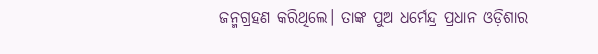ଜନ୍ମଗ୍ରହଣ କରିଥିଲେ। ତାଙ୍କ ପୁଅ ଧର୍ମେନ୍ଦ୍ର ପ୍ରଧାନ ଓଡ଼ିଶାର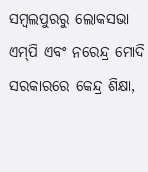ସମ୍ବଲପୁରରୁ ଲୋକସଭା ଏମ୍‌ପି ଏବଂ ନରେନ୍ଦ୍ର ମୋଦି ସରକାରରେ କେନ୍ଦ୍ର ଶିକ୍ଷା,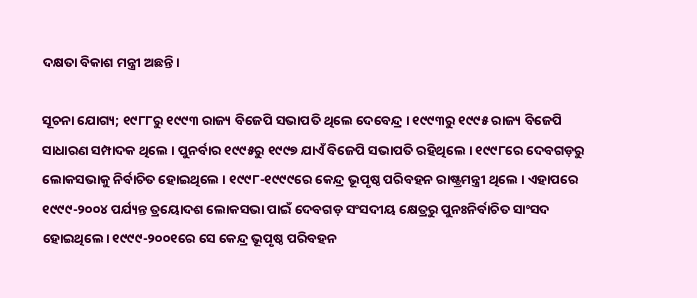ଦକ୍ଷତା ବିକାଶ ମନ୍ତ୍ରୀ ଅଛନ୍ତି।

ସୂଚନା ଯୋଗ୍ୟ; ୧୯୮୮ରୁ ୧୯୯୩ ରାଜ୍ୟ ବିଜେପି ସଭାପତି ଥିଲେ ଦେବେନ୍ଦ୍ର । ୧୯୯୩ରୁ ୧୯୯୫ ରାଜ୍ୟ ବିଜେପି ସାଧାରଣ ସମ୍ପାଦକ ଥିଲେ । ପୁନର୍ବାର ୧୯୯୫ରୁ ୧୯୯୭ ଯାଏଁ ବିଜେପି ସଭାପତି ରହିଥିଲେ । ୧୯୯୮ରେ ଦେବଗଡ଼ରୁ ଲୋକସଭାକୁ ନିର୍ବାଚିତ ହୋଇଥିଲେ । ୧୯୯୮-୧୯୯୯ରେ କେନ୍ଦ୍ର ଭୂପୃଷ୍ଠ ପରିବହନ ରାଷ୍ଟ୍ରମନ୍ତ୍ରୀ ଥିଲେ । ଏହାପରେ ୧୯୯୯-୨୦୦୪ ପର୍ଯ୍ୟନ୍ତ ତ୍ରୟୋଦଶ ଲୋକସଭା ପାଇଁ ଦେବଗଡ଼ ସଂସଦୀୟ କ୍ଷେତ୍ରରୁ ପୁନଃନିର୍ବାଚିତ ସାଂସଦ ହୋଇଥିଲେ। ୧୯୯୯-୨୦୦୧ରେ ସେ କେନ୍ଦ୍ର ଭୂପୃଷ୍ଠ ପରିବହନ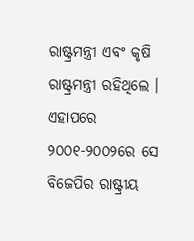ରାଷ୍ଟ୍ରମନ୍ତ୍ରୀ ଏବଂ କୃଷି ରାଷ୍ଟ୍ରମନ୍ତ୍ରୀ ରହିଥିଲେ । ଏହାପରେ ୨୦୦୧-୨୦୦୨ରେ ସେ ବିଜେପିର ରାଷ୍ଟ୍ରୀୟ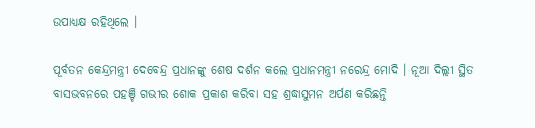ଉପାଧ୍ୟକ୍ଷ ରହିଥିଲେ ।

ପୂର୍ବତନ କେନ୍ଦ୍ରମନ୍ତ୍ରୀ ଦେବେନ୍ଦ୍ର ପ୍ରଧାନଙ୍କୁ ଶେଷ ଦର୍ଶନ କଲେ ପ୍ରଧାନମନ୍ତ୍ରୀ ନରେନ୍ଦ୍ର ମୋଦି । ନୂଆ ଦିଲ୍ଲୀ ସ୍ଥିତ ବାସଭବନରେ ପହଞ୍ଚି ଗଭୀର ଶୋକ ପ୍ରକାଶ କରିବା ସହ ଶ୍ରଦ୍ଧାସୁମନ ଅର୍ପଣ କରିଛନ୍ତି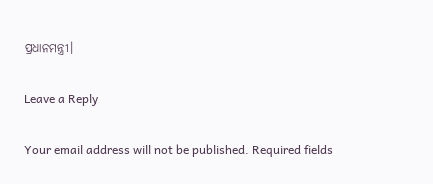ପ୍ରଧାନମନ୍ତ୍ରୀ।

Leave a Reply

Your email address will not be published. Required fields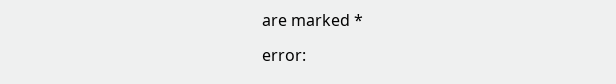are marked *

error: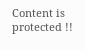Content is protected !!